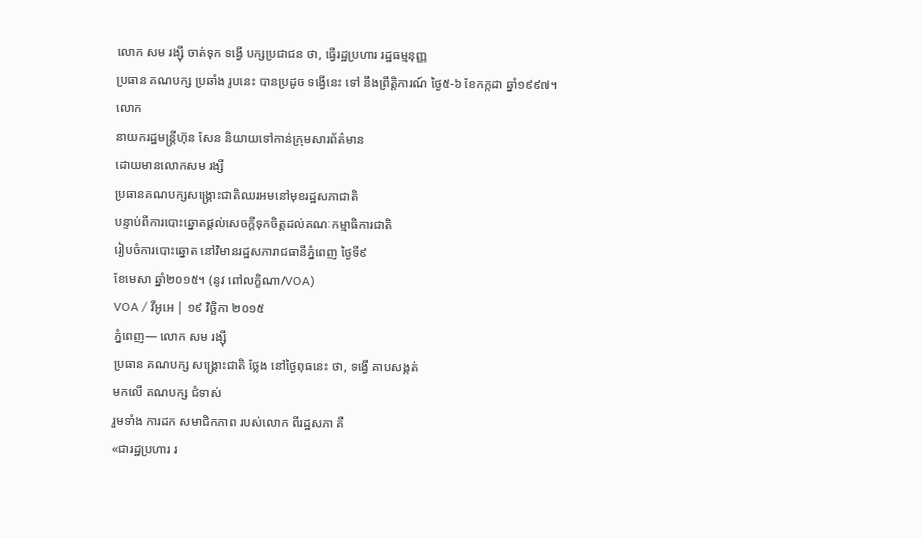លោក សម រង្ស៊ី ចាត់ទុក ទង្វើ បក្សប្រជាជន ថា, ធ្វើរដ្ឋប្រហារ រដ្ឋធម្មនុញ្ញ
ប្រធាន គណបក្ស ប្រឆាំង រូបនេះ បានប្រដូច ទង្វើនេះ ទៅ នឹងព្រឹត្តិការណ៍ ថ្ងៃ៥-៦ ខែកក្កដា ឆ្នាំ១៩៩៧។
លោក
នាយករដ្ឋមន្រ្តីហ៊ុន សែន និយាយទៅកាន់ក្រុមសារព័ត៌មាន
ដោយមានលោកសម រង្សី
ប្រធានគណបក្សសង្គ្រោះជាតិឈរអមនៅមុខរដ្ឋសភាជាតិ
បន្ទាប់ពីការបោះឆ្នោតផ្តល់សេចក្តីទុកចិត្តដល់គណៈកម្មាធិការជាតិ
រៀបចំការបោះឆ្នោត នៅវិមានរដ្ឋសភារាជធានីភ្នំពេញ ថ្ងៃទី៩
ខែមេសា ឆ្នាំ២០១៥។ (នូវ ពៅលក្ខិណា/VOA)
VOA / វីអូអេ | ១៩ វិច្ឆិកា ២០១៥
ភ្នំពេញ— លោក សម រង្ស៊ី
ប្រធាន គណបក្ស សង្គ្រោះជាតិ ថ្លែង នៅថ្ងៃពុធនេះ ថា, ទង្វើ គាបសង្កត់
មកលើ គណបក្ស ជំទាស់
រួមទាំង ការដក សមាជិកភាព របស់លោក ពីរដ្ឋសភា គឺ
«ជារដ្ឋប្រហារ រ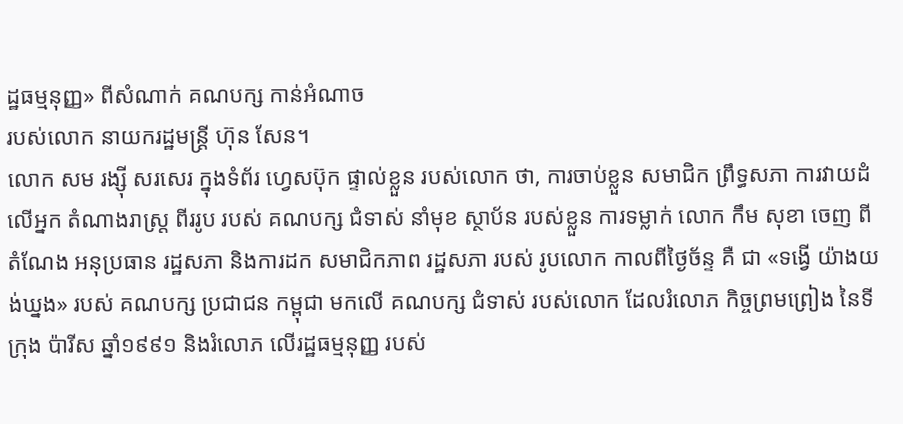ដ្ឋធម្មនុញ្ញ» ពីសំណាក់ គណបក្ស កាន់អំណាច
របស់លោក នាយករដ្ឋមន្ត្រី ហ៊ុន សែន។
លោក សម រង្ស៊ី សរសេរ ក្នុងទំព័រ ហ្វេសប៊ុក ផ្ទាល់ខ្លួន របស់លោក ថា, ការចាប់ខ្លួន សមាជិក ព្រឹទ្ធសភា ការវាយដំ លើអ្នក តំណាងរាស្ត្រ ពីររូប របស់ គណបក្ស ជំទាស់ នាំមុខ ស្ថាប័ន របស់ខ្លួន ការទម្លាក់ លោក កឹម សុខា ចេញ ពីតំណែង អនុប្រធាន រដ្ឋសភា និងការដក សមាជិកភាព រដ្ឋសភា របស់ រូបលោក កាលពីថ្ងៃច័ន្ទ គឺ ជា «ទង្វើ យ៉ាងយង់ឃ្នង» របស់ គណបក្ស ប្រជាជន កម្ពុជា មកលើ គណបក្ស ជំទាស់ របស់លោក ដែលរំលោភ កិច្ចព្រមព្រៀង នៃទីក្រុង ប៉ារីស ឆ្នាំ១៩៩១ និងរំលោភ លើរដ្ឋធម្មនុញ្ញ របស់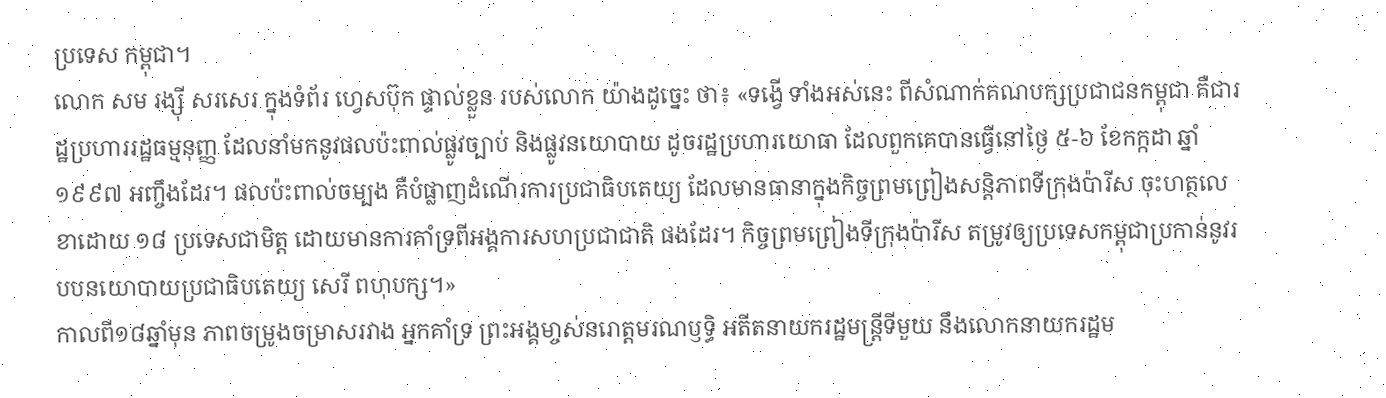ប្រទេស កម្ពុជា។
លោក សម រង្ស៊ី សរសេរ ក្នុងទំព័រ ហ្វេសប៊ុក ផ្ទាល់ខ្លួន របស់លោក យ៉ាងដូច្នេះ ថា៖ «ទង្វើ ទាំងអស់នេះ ពីសំណាក់គណបក្សប្រជាជនកម្ពុជា គឺជារដ្ឋប្រហាររដ្ឋធម្មនុញ្ញ ដែលនាំមកនូវផលប៉ះពាល់ផ្លូវច្បាប់ និងផ្លូវនយោបាយ ដូចរដ្ឋប្រហារយោធា ដែលពួកគេបានធ្វើនៅថ្ងៃ ៥-៦ ខែកក្កដា ឆ្នាំ១៩៩៧ អញ្ចឹងដែរ។ ផលប៉ះពាល់ចម្បង គឺបំផ្លាញដំណើរការប្រជាធិបតេយ្យ ដែលមានធានាក្នុងកិច្ចព្រមព្រៀងសន្តិភាពទីក្រុងប៉ារីស ចុះហត្ថលេខាដោយ ១៨ ប្រទេសជាមិត្ត ដោយមានការគាំទ្រពីអង្គការសហប្រជាជាតិ ផងដែរ។ កិច្ចព្រមព្រៀងទីក្រុងប៉ារីស តម្រូវឲ្យប្រទេសកម្ពុជាប្រកាន់នូវរបបនយោបាយប្រជាធិបតេយ្យ សេរី ពហុបក្ស។»
កាលពី១៨ឆ្នាំមុន ភាពចម្រូងចម្រាសរវាង អ្នកគាំទ្រ ព្រះអង្គមា្ចស់នរោត្តមរណឫទ្ធិ អតីតនាយករដ្ឋមន្រ្តីទីមួយ នឹងលោកនាយករដ្ឋម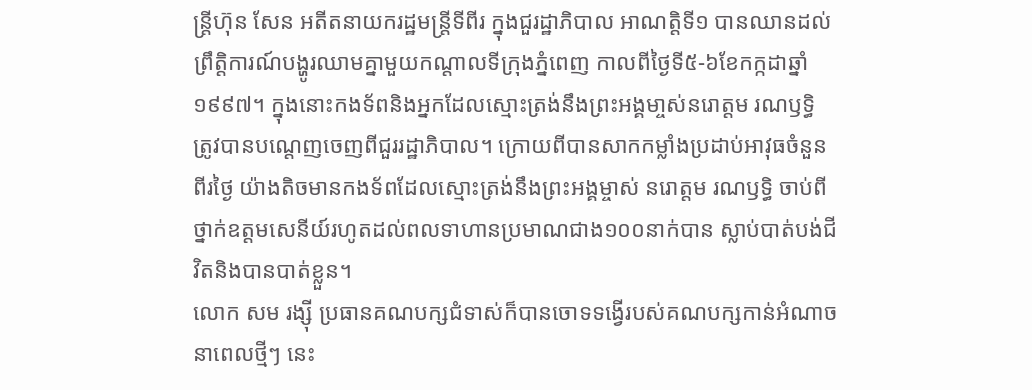ន្រ្តីហ៊ុន សែន អតីតនាយករដ្ឋមន្រ្តីទីពីរ ក្នុងជួរដ្ឋាភិបាល អាណត្តិទី១ បានឈានដល់ ព្រឹត្តិការណ៍បង្ហូរឈាមគ្នាមួយកណ្តាលទីក្រុងភ្នំពេញ កាលពីថ្ងៃទី៥-៦ខែកក្កដាឆ្នាំ១៩៩៧។ ក្នុងនោះកងទ័ពនិងអ្នកដែលស្មោះត្រង់នឹងព្រះអង្គមា្ចស់នរោត្តម រណឫទ្ធិ ត្រូវបានបណ្តេញចេញពីជួររដ្ឋាភិបាល។ ក្រោយពីបានសាកកម្លាំងប្រដាប់អាវុធចំនួនពីរថ្ងៃ យ៉ាងតិចមានកងទ័ពដែលស្មោះត្រង់នឹងព្រះអង្គម្ចាស់ នរោត្តម រណឫទ្ធិ ចាប់ពីថ្នាក់ឧត្តមសេនីយ៍រហូតដល់ពលទាហានប្រមាណជាង១០០នាក់បាន ស្លាប់បាត់បង់ជីវិតនិងបានបាត់ខ្លួន។
លោក សម រង្ស៊ី ប្រធានគណបក្សជំទាស់ក៏បានចោទទង្វើរបស់គណបក្សកាន់អំណាចនាពេលថ្មីៗ នេះ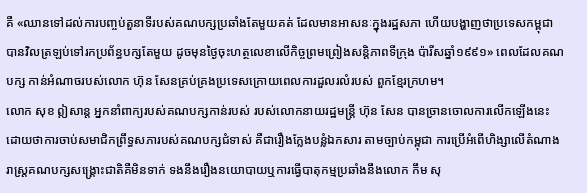គឺ «ឈានទៅដល់ការបញ្ចប់តួនាទីរបស់គណបក្សប្រឆាំងតែមួយគត់ ដែលមានអាសនៈក្នុងរដ្ឋសភា ហើយបង្ហាញថាប្រទេសកម្ពុជា បានវិលត្រឡប់ទៅរកប្រព័ន្ធបក្សតែមួយ ដូចមុនថ្ងៃចុះហត្ថលេខាលើកិច្ចព្រមព្រៀងសន្តិភាពទីក្រុង ប៉ារីសឆ្នាំ១៩៩១» ពេលដែលគណបក្ស កាន់អំណាចរបស់លោក ហ៊ុន សែនគ្រប់គ្រងប្រទេសក្រោយពេលការដួលរលំរបស់ ពួកខ្មែរក្រហម។
លោក សុខ ឦសាន្ត អ្នកនាំពាក្យរបស់គណបក្សកាន់របស់ របស់លោកនាយរដ្ឋមន្ត្រី ហ៊ុន សែន បានច្រានចោលការលើកឡើងនេះ ដោយថាការចាប់សមាជិកព្រឹទ្ធសភារបស់គណបក្សជំទាស់ គឺជារឿងក្លែងបន្លំឯកសារ តាមច្បាប់កម្ពុជា ការប្រើអំពើហិង្សាលើតំណាងរាស្ត្រគណបក្សសង្គ្រោះជាតិគឺមិនទាក់ ទងនឹងរឿងនយោបាយឬការធ្វើបាតុកម្មប្រឆាំងនឹងលោក កឹម សុ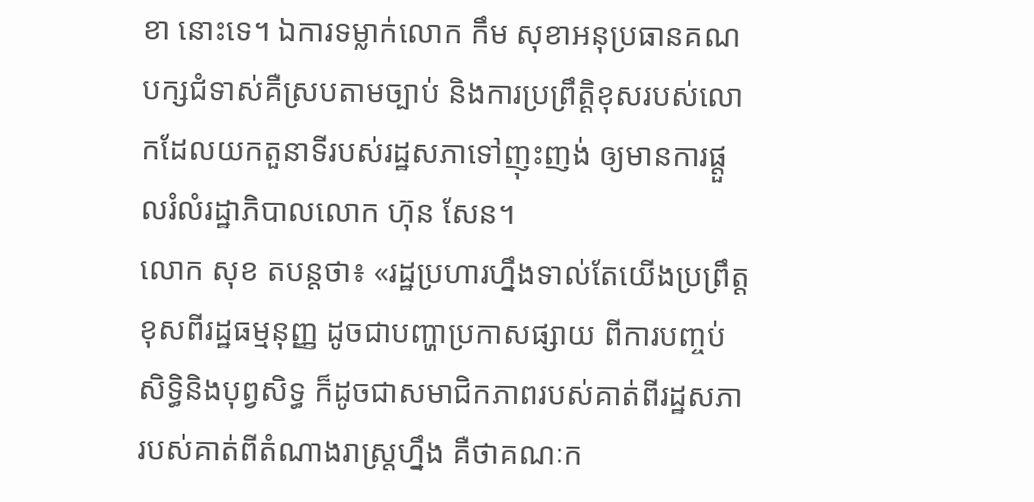ខា នោះទេ។ ឯការទម្លាក់លោក កឹម សុខាអនុប្រធានគណបក្សជំទាស់គឺស្របតាមច្បាប់ និងការប្រព្រឹត្តិខុសរបស់លោកដែលយកតួនាទីរបស់រដ្ឋសភាទៅញុះញង់ ឲ្យមានការផ្តួលរំលំរដ្ឋាភិបាលលោក ហ៊ុន សែន។
លោក សុខ តបន្តថា៖ «រដ្ឋប្រហារហ្នឹងទាល់តែយើងប្រព្រឹត្តខុសពីរដ្ឋធម្មនុញ្ញ ដូចជាបញ្ហាប្រកាសផ្សាយ ពីការបញ្ចប់សិទ្ធិនិងបុព្វសិទ្ធ ក៏ដូចជាសមាជិកភាពរបស់គាត់ពីរដ្ឋសភារបស់គាត់ពីតំណាងរាស្ត្រហ្នឹង គឺថាគណៈក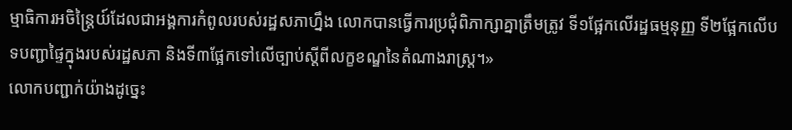ម្មាធិការអចិន្ត្រៃយ៍ដែលជាអង្គការកំពូលរបស់រដ្ឋសភាហ្នឹង លោកបានធ្វើការប្រជុំពិភាក្សាគ្នាត្រឹមត្រូវ ទី១ផ្អែកលើរដ្ឋធម្មនុញ្ញ ទី២ផ្អែកលើបទបញ្ជាផ្ទៃក្នុងរបស់រដ្ឋសភា និងទី៣ផ្អែកទៅលើច្បាប់ស្តីពីលក្ខខណ្ឌនៃតំណាងរាស្ត្រ។»
លោកបញ្ជាក់យ៉ាងដូច្នេះ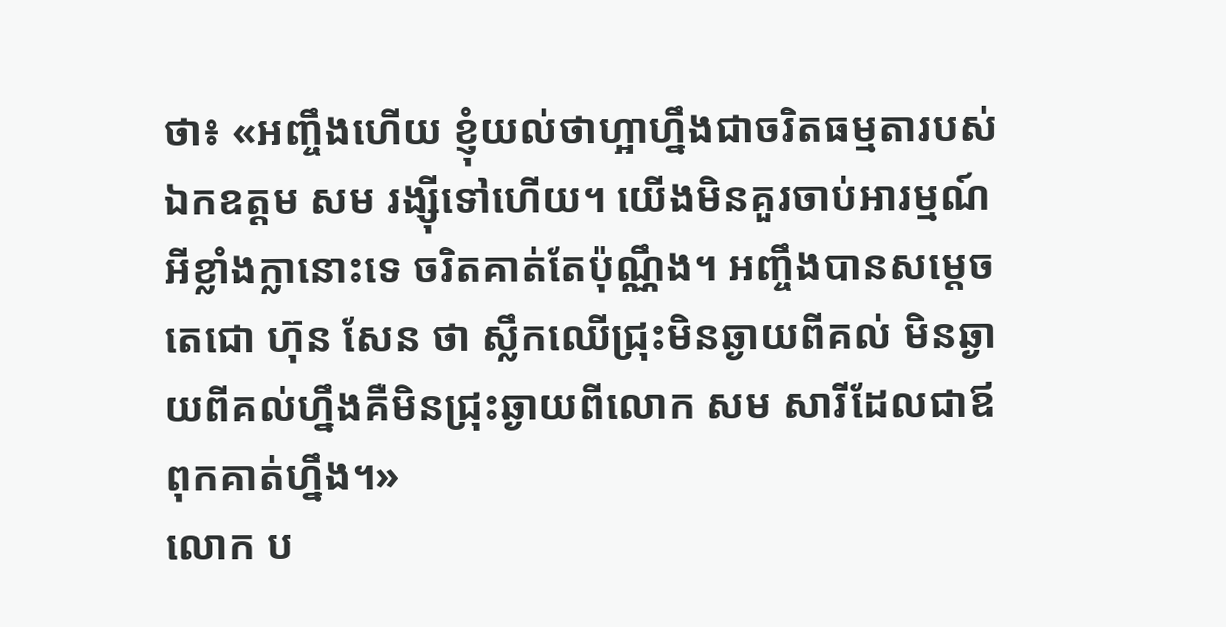ថា៖ «អញ្ចឹងហើយ ខ្ញុំយល់ថាហ្អាហ្នឹងជាចរិតធម្មតារបស់ឯកឧត្ដម សម រង្ស៊ីទៅហើយ។ យើងមិនគួរចាប់អារម្មណ៍អីខ្លាំងក្លានោះទេ ចរិតគាត់តែប៉ុណ្ណឹង។ អញ្ចឹងបានសម្តេចតេជោ ហ៊ុន សែន ថា ស្លឹកឈើជ្រុះមិនឆ្ងាយពីគល់ មិនឆ្ងាយពីគល់ហ្នឹងគឺមិនជ្រុះឆ្ងាយពីលោក សម សារីដែលជាឪពុកគាត់ហ្នឹង។»
លោក ប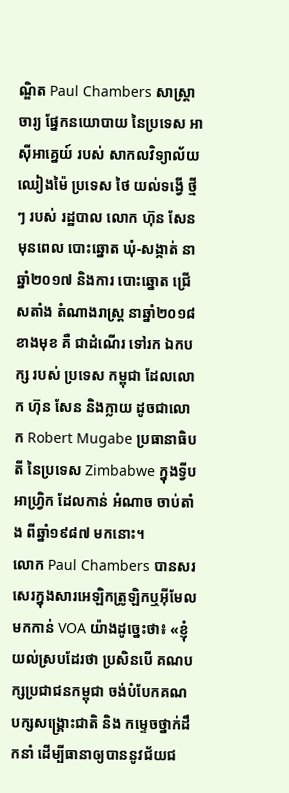ណ្ឌិត Paul Chambers សាស្ត្រាចារ្យ ផ្នែកនយោបាយ នៃប្រទេស អាស៊ីអាគ្នេយ៍ របស់ សាកលវិទ្យាល័យ ឈៀងម៉ៃ ប្រទេស ថៃ យល់ទង្វើ ថ្មីៗ របស់ រដ្ឋបាល លោក ហ៊ុន សែន មុនពេល បោះឆ្នោត ឃុំ-សង្កាត់ នាឆ្នាំ២០១៧ និងការ បោះឆ្នោត ជ្រើសតាំង តំណាងរាស្ត្រ នាឆ្នាំ២០១៨ ខាងមុខ គឺ ជាដំណើរ ទៅរក ឯកបក្ស របស់ ប្រទេស កម្ពុជា ដែលលោក ហ៊ុន សែន និងក្លាយ ដូចជាលោក Robert Mugabe ប្រធានាធិបតី នៃប្រទេស Zimbabwe ក្នុងទ្វីប អាហ្រ្វិក ដែលកាន់ អំណាច ចាប់តាំង ពីឆ្នាំ១៩៨៧ មកនោះ។
លោក Paul Chambers បានសរសេរក្នុងសារអេឡិកត្រូឡិកឬអ៊ីមែលមកកាន់ VOA យ៉ាងដូច្នេះថា៖ «ខ្ញុំយល់ស្របដែរថា ប្រសិនបើ គណបក្សប្រជាជនកម្ពុជា ចង់បំបែកគណបក្សសង្គ្រោះជាតិ និង កម្ទេចថ្នាក់ដឹកនាំ ដើម្បីធានាឲ្យបាននូវជ័យជ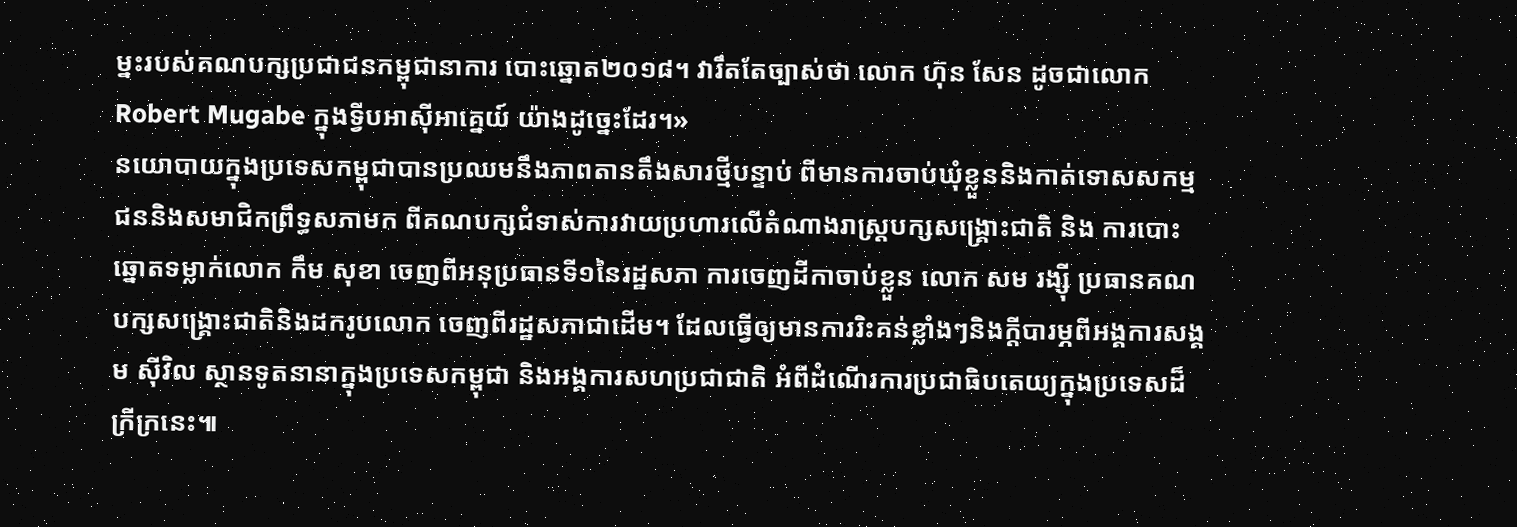ម្នះរបស់គណបក្សប្រជាជនកម្ពុជានាការ បោះឆ្នោត២០១៨។ វារឹតតែច្បាស់ថា លោក ហ៊ុន សែន ដូចជាលោក Robert Mugabe ក្នុងទ្វីបអាស៊ីអាគ្នេយ៍ យ៉ាងដូច្នេះដែរ។»
នយោបាយក្នុងប្រទេសកម្ពុជាបានប្រឈមនឹងភាពតានតឹងសារថ្មីបន្ទាប់ ពីមានការចាប់ឃុំខ្លួននិងកាត់ទោសសកម្មជននិងសមាជិកព្រឹទ្ធសភាមក ពីគណបក្សជំទាស់ការវាយប្រហារលើតំណាងរាស្ត្របក្សសង្គ្រោះជាតិ និង ការបោះឆ្នោតទម្លាក់លោក កឹម សុខា ចេញពីអនុប្រធានទី១នៃរដ្ឋសភា ការចេញដីកាចាប់ខ្លួន លោក សម រង្ស៊ី ប្រធានគណបក្សសង្គ្រោះជាតិនិងដករូបលោក ចេញពីរដ្ឋសភាជាដើម។ ដែលធ្វើឲ្យមានការរិះគន់ខ្លាំងៗនិងក្តីបារម្ភពីអង្គការសង្គម ស៊ីវិល ស្ថានទូតនានាក្នុងប្រទេសកម្ពុជា និងអង្គការសហប្រជាជាតិ អំពីដំណើរការប្រជាធិបតេយ្យក្នុងប្រទេសដ៏ក្រីក្រនេះ៕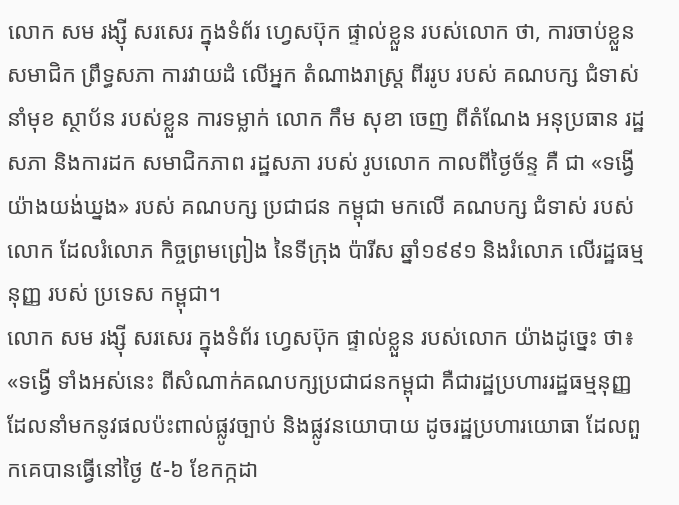លោក សម រង្ស៊ី សរសេរ ក្នុងទំព័រ ហ្វេសប៊ុក ផ្ទាល់ខ្លួន របស់លោក ថា, ការចាប់ខ្លួន សមាជិក ព្រឹទ្ធសភា ការវាយដំ លើអ្នក តំណាងរាស្ត្រ ពីររូប របស់ គណបក្ស ជំទាស់ នាំមុខ ស្ថាប័ន របស់ខ្លួន ការទម្លាក់ លោក កឹម សុខា ចេញ ពីតំណែង អនុប្រធាន រដ្ឋសភា និងការដក សមាជិកភាព រដ្ឋសភា របស់ រូបលោក កាលពីថ្ងៃច័ន្ទ គឺ ជា «ទង្វើ យ៉ាងយង់ឃ្នង» របស់ គណបក្ស ប្រជាជន កម្ពុជា មកលើ គណបក្ស ជំទាស់ របស់លោក ដែលរំលោភ កិច្ចព្រមព្រៀង នៃទីក្រុង ប៉ារីស ឆ្នាំ១៩៩១ និងរំលោភ លើរដ្ឋធម្មនុញ្ញ របស់ ប្រទេស កម្ពុជា។
លោក សម រង្ស៊ី សរសេរ ក្នុងទំព័រ ហ្វេសប៊ុក ផ្ទាល់ខ្លួន របស់លោក យ៉ាងដូច្នេះ ថា៖ «ទង្វើ ទាំងអស់នេះ ពីសំណាក់គណបក្សប្រជាជនកម្ពុជា គឺជារដ្ឋប្រហាររដ្ឋធម្មនុញ្ញ ដែលនាំមកនូវផលប៉ះពាល់ផ្លូវច្បាប់ និងផ្លូវនយោបាយ ដូចរដ្ឋប្រហារយោធា ដែលពួកគេបានធ្វើនៅថ្ងៃ ៥-៦ ខែកក្កដា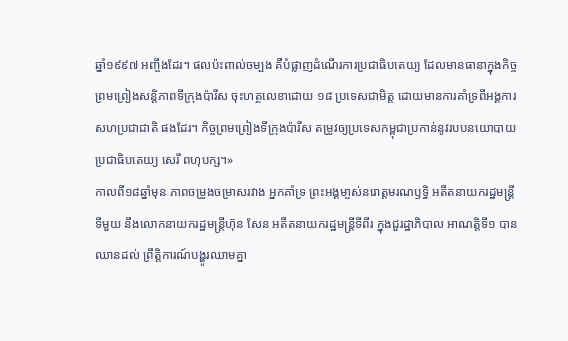ឆ្នាំ១៩៩៧ អញ្ចឹងដែរ។ ផលប៉ះពាល់ចម្បង គឺបំផ្លាញដំណើរការប្រជាធិបតេយ្យ ដែលមានធានាក្នុងកិច្ចព្រមព្រៀងសន្តិភាពទីក្រុងប៉ារីស ចុះហត្ថលេខាដោយ ១៨ ប្រទេសជាមិត្ត ដោយមានការគាំទ្រពីអង្គការសហប្រជាជាតិ ផងដែរ។ កិច្ចព្រមព្រៀងទីក្រុងប៉ារីស តម្រូវឲ្យប្រទេសកម្ពុជាប្រកាន់នូវរបបនយោបាយប្រជាធិបតេយ្យ សេរី ពហុបក្ស។»
កាលពី១៨ឆ្នាំមុន ភាពចម្រូងចម្រាសរវាង អ្នកគាំទ្រ ព្រះអង្គមា្ចស់នរោត្តមរណឫទ្ធិ អតីតនាយករដ្ឋមន្រ្តីទីមួយ នឹងលោកនាយករដ្ឋមន្រ្តីហ៊ុន សែន អតីតនាយករដ្ឋមន្រ្តីទីពីរ ក្នុងជួរដ្ឋាភិបាល អាណត្តិទី១ បានឈានដល់ ព្រឹត្តិការណ៍បង្ហូរឈាមគ្នា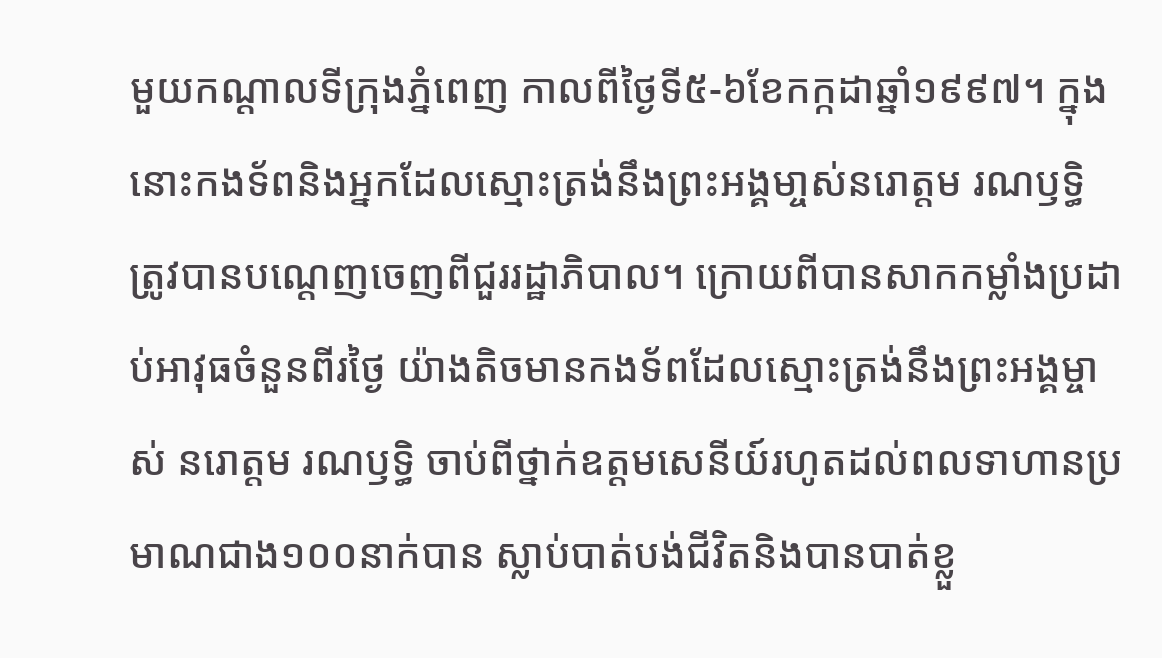មួយកណ្តាលទីក្រុងភ្នំពេញ កាលពីថ្ងៃទី៥-៦ខែកក្កដាឆ្នាំ១៩៩៧។ ក្នុងនោះកងទ័ពនិងអ្នកដែលស្មោះត្រង់នឹងព្រះអង្គមា្ចស់នរោត្តម រណឫទ្ធិ ត្រូវបានបណ្តេញចេញពីជួររដ្ឋាភិបាល។ ក្រោយពីបានសាកកម្លាំងប្រដាប់អាវុធចំនួនពីរថ្ងៃ យ៉ាងតិចមានកងទ័ពដែលស្មោះត្រង់នឹងព្រះអង្គម្ចាស់ នរោត្តម រណឫទ្ធិ ចាប់ពីថ្នាក់ឧត្តមសេនីយ៍រហូតដល់ពលទាហានប្រមាណជាង១០០នាក់បាន ស្លាប់បាត់បង់ជីវិតនិងបានបាត់ខ្លួ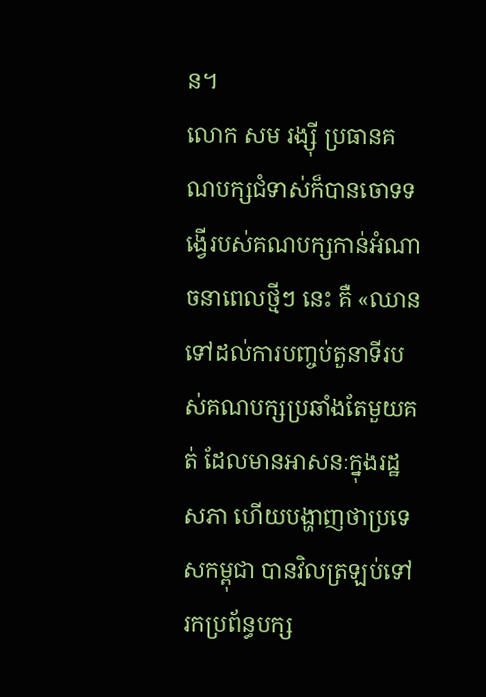ន។
លោក សម រង្ស៊ី ប្រធានគណបក្សជំទាស់ក៏បានចោទទង្វើរបស់គណបក្សកាន់អំណាចនាពេលថ្មីៗ នេះ គឺ «ឈានទៅដល់ការបញ្ចប់តួនាទីរបស់គណបក្សប្រឆាំងតែមួយគត់ ដែលមានអាសនៈក្នុងរដ្ឋសភា ហើយបង្ហាញថាប្រទេសកម្ពុជា បានវិលត្រឡប់ទៅរកប្រព័ន្ធបក្ស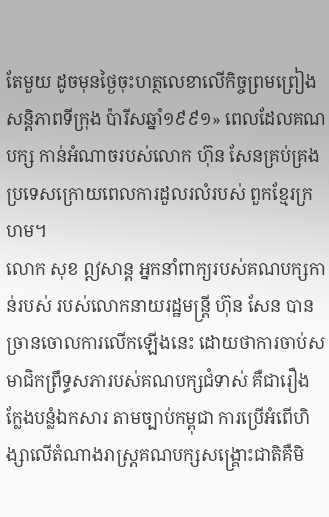តែមួយ ដូចមុនថ្ងៃចុះហត្ថលេខាលើកិច្ចព្រមព្រៀងសន្តិភាពទីក្រុង ប៉ារីសឆ្នាំ១៩៩១» ពេលដែលគណបក្ស កាន់អំណាចរបស់លោក ហ៊ុន សែនគ្រប់គ្រងប្រទេសក្រោយពេលការដួលរលំរបស់ ពួកខ្មែរក្រហម។
លោក សុខ ឦសាន្ត អ្នកនាំពាក្យរបស់គណបក្សកាន់របស់ របស់លោកនាយរដ្ឋមន្ត្រី ហ៊ុន សែន បានច្រានចោលការលើកឡើងនេះ ដោយថាការចាប់សមាជិកព្រឹទ្ធសភារបស់គណបក្សជំទាស់ គឺជារឿងក្លែងបន្លំឯកសារ តាមច្បាប់កម្ពុជា ការប្រើអំពើហិង្សាលើតំណាងរាស្ត្រគណបក្សសង្គ្រោះជាតិគឺមិ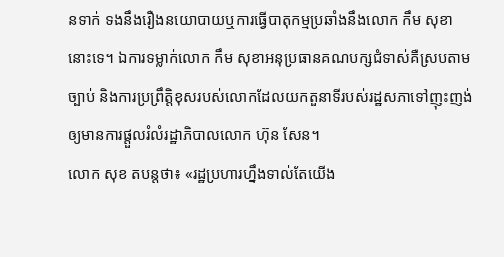នទាក់ ទងនឹងរឿងនយោបាយឬការធ្វើបាតុកម្មប្រឆាំងនឹងលោក កឹម សុខា នោះទេ។ ឯការទម្លាក់លោក កឹម សុខាអនុប្រធានគណបក្សជំទាស់គឺស្របតាមច្បាប់ និងការប្រព្រឹត្តិខុសរបស់លោកដែលយកតួនាទីរបស់រដ្ឋសភាទៅញុះញង់ ឲ្យមានការផ្តួលរំលំរដ្ឋាភិបាលលោក ហ៊ុន សែន។
លោក សុខ តបន្តថា៖ «រដ្ឋប្រហារហ្នឹងទាល់តែយើង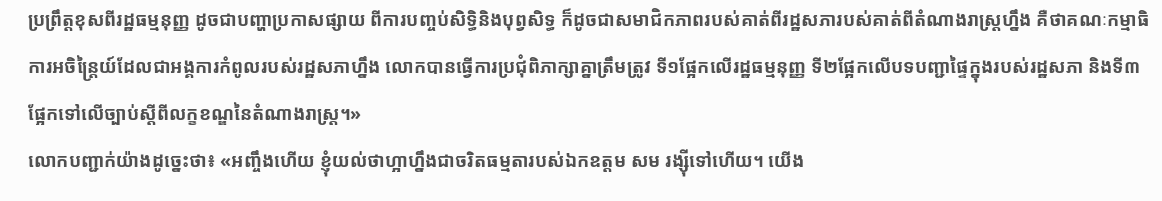ប្រព្រឹត្តខុសពីរដ្ឋធម្មនុញ្ញ ដូចជាបញ្ហាប្រកាសផ្សាយ ពីការបញ្ចប់សិទ្ធិនិងបុព្វសិទ្ធ ក៏ដូចជាសមាជិកភាពរបស់គាត់ពីរដ្ឋសភារបស់គាត់ពីតំណាងរាស្ត្រហ្នឹង គឺថាគណៈកម្មាធិការអចិន្ត្រៃយ៍ដែលជាអង្គការកំពូលរបស់រដ្ឋសភាហ្នឹង លោកបានធ្វើការប្រជុំពិភាក្សាគ្នាត្រឹមត្រូវ ទី១ផ្អែកលើរដ្ឋធម្មនុញ្ញ ទី២ផ្អែកលើបទបញ្ជាផ្ទៃក្នុងរបស់រដ្ឋសភា និងទី៣ផ្អែកទៅលើច្បាប់ស្តីពីលក្ខខណ្ឌនៃតំណាងរាស្ត្រ។»
លោកបញ្ជាក់យ៉ាងដូច្នេះថា៖ «អញ្ចឹងហើយ ខ្ញុំយល់ថាហ្អាហ្នឹងជាចរិតធម្មតារបស់ឯកឧត្ដម សម រង្ស៊ីទៅហើយ។ យើង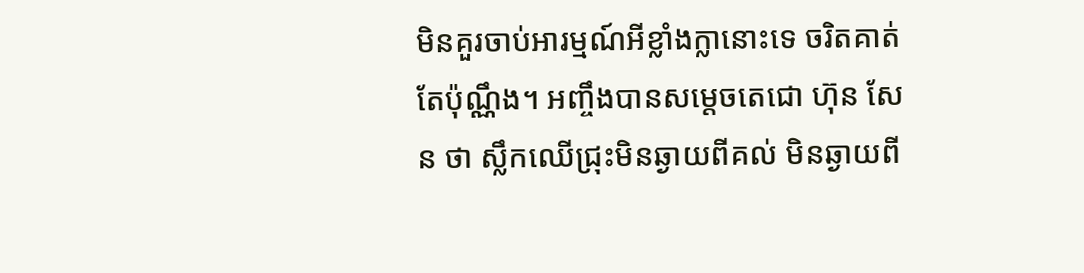មិនគួរចាប់អារម្មណ៍អីខ្លាំងក្លានោះទេ ចរិតគាត់តែប៉ុណ្ណឹង។ អញ្ចឹងបានសម្តេចតេជោ ហ៊ុន សែន ថា ស្លឹកឈើជ្រុះមិនឆ្ងាយពីគល់ មិនឆ្ងាយពី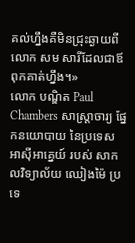គល់ហ្នឹងគឺមិនជ្រុះឆ្ងាយពីលោក សម សារីដែលជាឪពុកគាត់ហ្នឹង។»
លោក បណ្ឌិត Paul Chambers សាស្ត្រាចារ្យ ផ្នែកនយោបាយ នៃប្រទេស អាស៊ីអាគ្នេយ៍ របស់ សាកលវិទ្យាល័យ ឈៀងម៉ៃ ប្រទេ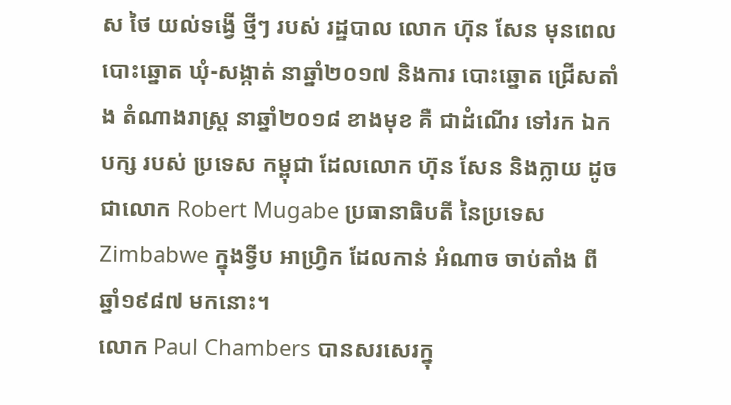ស ថៃ យល់ទង្វើ ថ្មីៗ របស់ រដ្ឋបាល លោក ហ៊ុន សែន មុនពេល បោះឆ្នោត ឃុំ-សង្កាត់ នាឆ្នាំ២០១៧ និងការ បោះឆ្នោត ជ្រើសតាំង តំណាងរាស្ត្រ នាឆ្នាំ២០១៨ ខាងមុខ គឺ ជាដំណើរ ទៅរក ឯកបក្ស របស់ ប្រទេស កម្ពុជា ដែលលោក ហ៊ុន សែន និងក្លាយ ដូចជាលោក Robert Mugabe ប្រធានាធិបតី នៃប្រទេស Zimbabwe ក្នុងទ្វីប អាហ្រ្វិក ដែលកាន់ អំណាច ចាប់តាំង ពីឆ្នាំ១៩៨៧ មកនោះ។
លោក Paul Chambers បានសរសេរក្នុ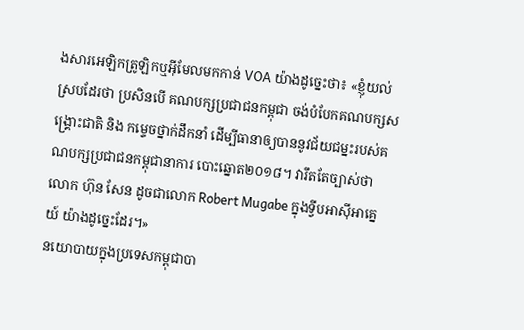ងសារអេឡិកត្រូឡិកឬអ៊ីមែលមកកាន់ VOA យ៉ាងដូច្នេះថា៖ «ខ្ញុំយល់ស្របដែរថា ប្រសិនបើ គណបក្សប្រជាជនកម្ពុជា ចង់បំបែកគណបក្សសង្គ្រោះជាតិ និង កម្ទេចថ្នាក់ដឹកនាំ ដើម្បីធានាឲ្យបាននូវជ័យជម្នះរបស់គណបក្សប្រជាជនកម្ពុជានាការ បោះឆ្នោត២០១៨។ វារឹតតែច្បាស់ថា លោក ហ៊ុន សែន ដូចជាលោក Robert Mugabe ក្នុងទ្វីបអាស៊ីអាគ្នេយ៍ យ៉ាងដូច្នេះដែរ។»
នយោបាយក្នុងប្រទេសកម្ពុជាបា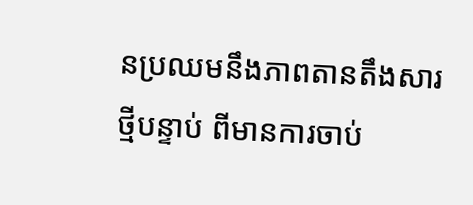នប្រឈមនឹងភាពតានតឹងសារថ្មីបន្ទាប់ ពីមានការចាប់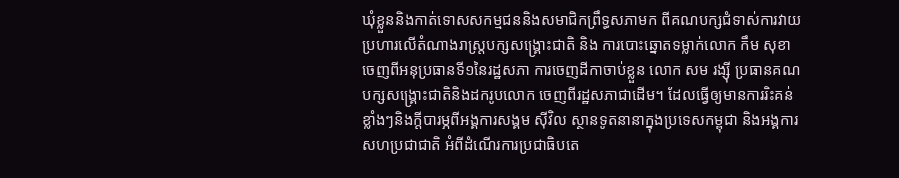ឃុំខ្លួននិងកាត់ទោសសកម្មជននិងសមាជិកព្រឹទ្ធសភាមក ពីគណបក្សជំទាស់ការវាយប្រហារលើតំណាងរាស្ត្របក្សសង្គ្រោះជាតិ និង ការបោះឆ្នោតទម្លាក់លោក កឹម សុខា ចេញពីអនុប្រធានទី១នៃរដ្ឋសភា ការចេញដីកាចាប់ខ្លួន លោក សម រង្ស៊ី ប្រធានគណបក្សសង្គ្រោះជាតិនិងដករូបលោក ចេញពីរដ្ឋសភាជាដើម។ ដែលធ្វើឲ្យមានការរិះគន់ខ្លាំងៗនិងក្តីបារម្ភពីអង្គការសង្គម ស៊ីវិល ស្ថានទូតនានាក្នុងប្រទេសកម្ពុជា និងអង្គការសហប្រជាជាតិ អំពីដំណើរការប្រជាធិបតេ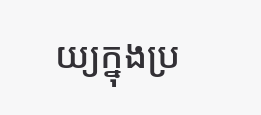យ្យក្នុងប្រ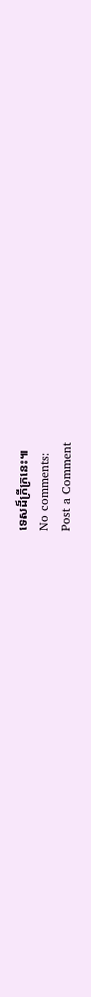ទេសដ៏ក្រីក្រនេះ៕
No comments:
Post a Comment